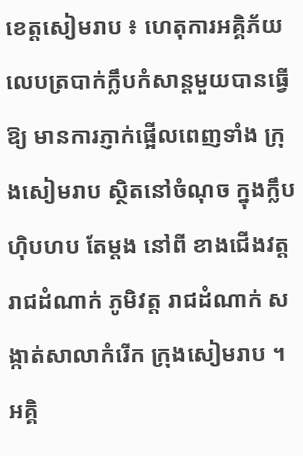ខេត្តសៀមរាប ៖ ហេតុការអគ្គិភ័យលេបត្របាក់ក្លឹបកំសាន្តមួយបានធ្វើឱ្យ មានការភ្ញាក់ផ្អើលពេញទាំង ក្រុងសៀមរាប ស្ថិតនៅចំណុច ក្នុងក្លឹប ហ៊ិបហប តែម្តង នៅពី ខាងជើងវត្តរាជដំណាក់ ភូមិវត្ត រាជដំណាក់ សង្កាត់សាលាកំរើក ក្រុងសៀមរាប ។
អគ្គិ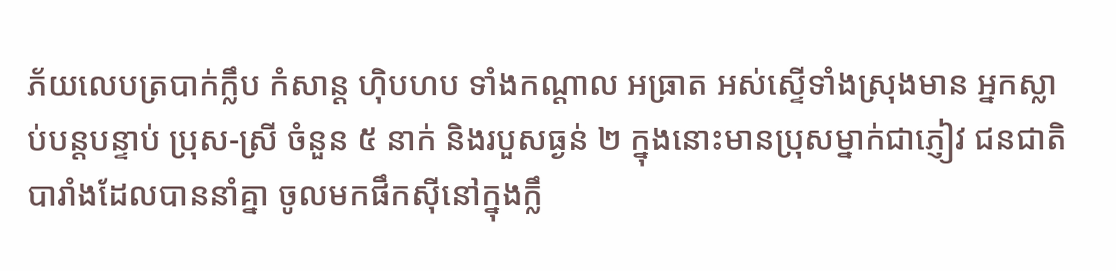ភ័យលេបត្របាក់ក្លឹប កំសាន្ត ហ៊ិបហប ទាំងកណ្តាល អធ្រាត អស់ស្ទើទាំងស្រុងមាន អ្នកស្លាប់បន្តបន្ទាប់ ប្រុស-ស្រី ចំនួន ៥ នាក់ និងរបួសធ្ងន់ ២ ក្នុងនោះមានប្រុសម្នាក់ជាភ្ញៀវ ជនជាតិបារាំងដែលបាននាំគ្នា ចូលមកផឹកស៊ីនៅក្នុងក្លឹ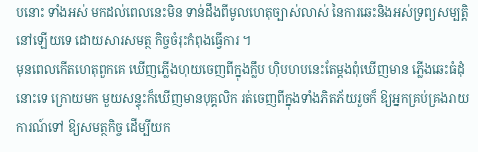បនោះ ទាំងអស់ មកដល់ពេលនេះមិន ទាន់ដឹងពីមូលហេតុច្បាស់លាស់ នៃការឆេះនិងអស់ទ្រព្យសម្បត្តិ នៅឡើយទេ ដោយសារសមត្ថ កិច្ចចំរុះកំពុងធ្វើការ ។
មុនពេលកើតហេតុពួកគេ ឃើញភ្លើងហុយចេញពីក្នុងក្លឹប ហ៊ិបហបនេះតែម្តងពុំឃើញមាន ភ្លើងឆេះធំដុំនោះទេ ក្រោយមក មួយសន្ទុះក៏ឃើញមានបុគ្គលិក រត់ចេញពីក្នុងទាំងភិតភ័យរួចក៏ ឱ្យអ្នកគ្រប់គ្រងរាយការណ៍ទៅ ឱ្យសមត្ថកិច្ច ដើម្បីយក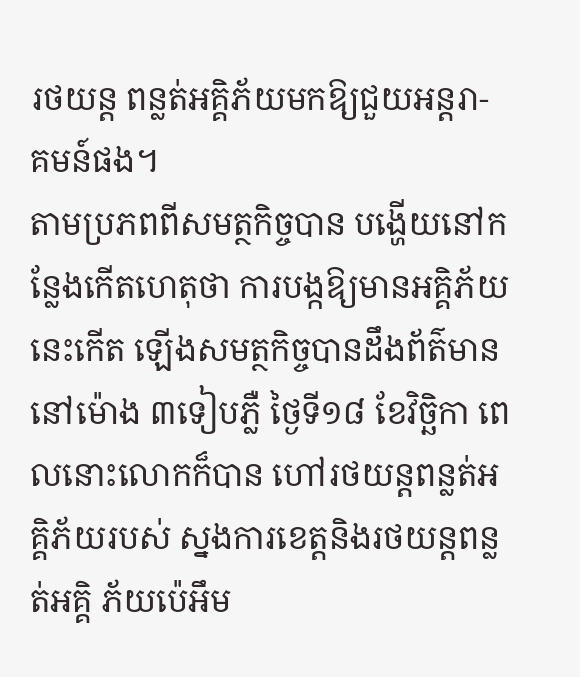រថយន្ត ពន្លត់អគ្គិភ័យមកឱ្យជួយអន្តរា- គមន៍ផង។
តាមប្រភពពីសមត្ថកិច្ចបាន បង្ហើយនៅកន្លែងកើតហេតុថា ការបង្កឱ្យមានអគ្គិភ័យនេះកើត ឡើងសមត្ថកិច្ចបានដឹងព័ត៌មាន នៅម៉ោង ៣ទៀបភ្លឺ ថ្ងៃទី១៨ ខែវិច្ឆិកា ពេលនោះលោកក៏បាន ហៅរថយន្តពន្លត់អគ្គិភ័យរបស់ ស្នងការខេត្តនិងរថយន្តពន្លត់អគ្គិ ភ័យប៉េអឹម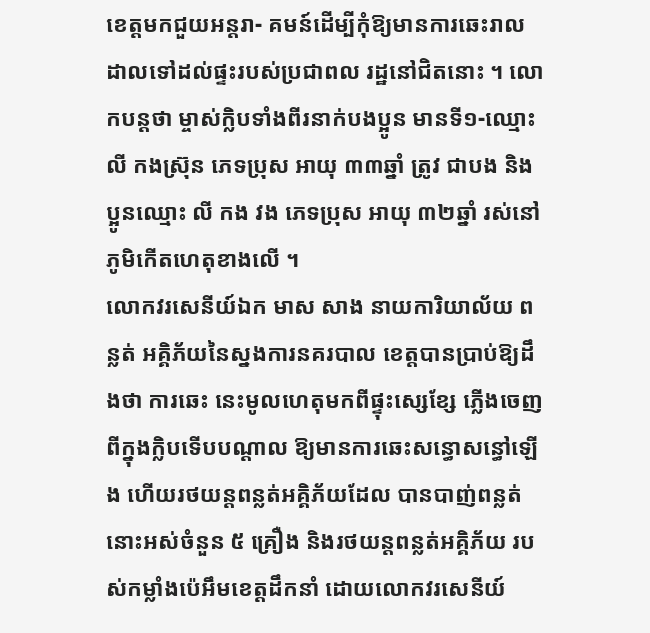ខេត្តមកជួយអន្តរា- គមន៍ដើម្បីកុំឱ្យមានការឆេះរាល ដាលទៅដល់ផ្ទះរបស់ប្រជាពល រដ្ឋនៅជិតនោះ ។ លោកបន្តថា ម្ចាស់ក្លិបទាំងពីរនាក់បងប្អូន មានទី១-ឈ្មោះ លី កងស្រ៊ុន ភេទប្រុស អាយុ ៣៣ឆ្នាំ ត្រូវ ជាបង និងប្អូនឈ្មោះ លី កង វង ភេទប្រុស អាយុ ៣២ឆ្នាំ រស់នៅភូមិកើតហេតុខាងលើ ។
លោកវរសេនីយ៍ឯក មាស សាង នាយការិយាល័យ ពន្លត់ អគ្គិភ័យនៃស្នងការនគរបាល ខេត្តបានប្រាប់ឱ្យដឹងថា ការឆេះ នេះមូលហេតុមកពីផ្ទុះស្សេខ្សែ ភ្លើងចេញពីក្នុងក្លិបទើបបណ្តាល ឱ្យមានការឆេះសន្ធោសន្ធៅឡើង ហើយរថយន្តពន្លត់អគ្គិភ័យដែល បានបាញ់ពន្លត់នោះអស់ចំនួន ៥ គ្រឿង និងរថយន្តពន្លត់អគ្គិភ័យ របស់កម្លាំងប៉េអឹមខេត្តដឹកនាំ ដោយលោកវរសេនីយ៍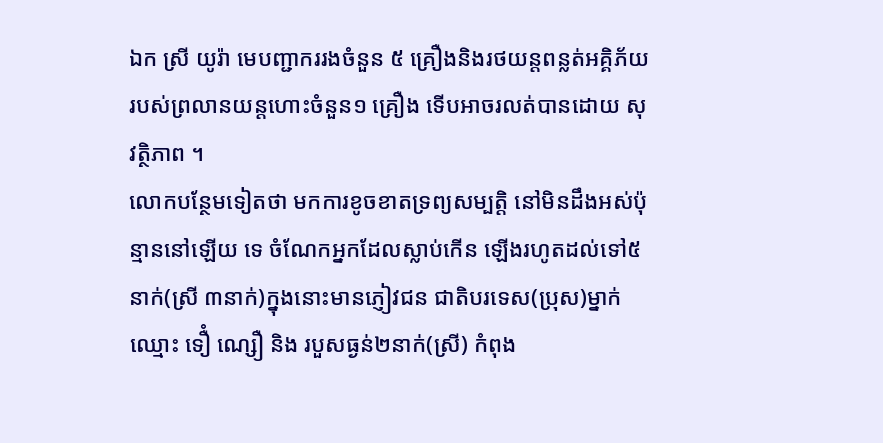ឯក ស្រី យូរ៉ា មេបញ្ជាកររងចំនួន ៥ គ្រឿងនិងរថយន្តពន្លត់អគ្គិភ័យ របស់ព្រលានយន្តហោះចំនួន១ គ្រឿង ទើបអាចរលត់បានដោយ សុវត្ថិភាព ។
លោកបន្ថែមទៀតថា មកការខូចខាតទ្រព្យសម្បត្តិ នៅមិនដឹងអស់ប៉ុន្មាននៅឡើយ ទេ ចំណែកអ្នកដែលស្លាប់កើន ឡើងរហូតដល់ទៅ៥នាក់(ស្រី ៣នាក់)ក្នុងនោះមានភ្ញៀវជន ជាតិបរទេស(ប្រុស)ម្នាក់ឈ្មោះ ទឿំ ណ្សឿ និង របួសធ្ងន់២នាក់(ស្រី) កំពុង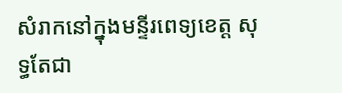សំរាកនៅក្នុងមន្ទីរពេទ្យខេត្ត សុទ្ធតែជា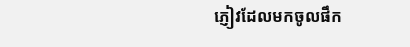ភ្ញៀវដែលមកចូលផឹក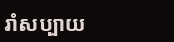រាំសប្បាយ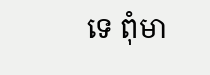ទេ ពុំមា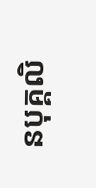នបុគ្គលិ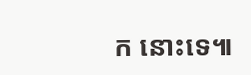ក នោះទេ៕